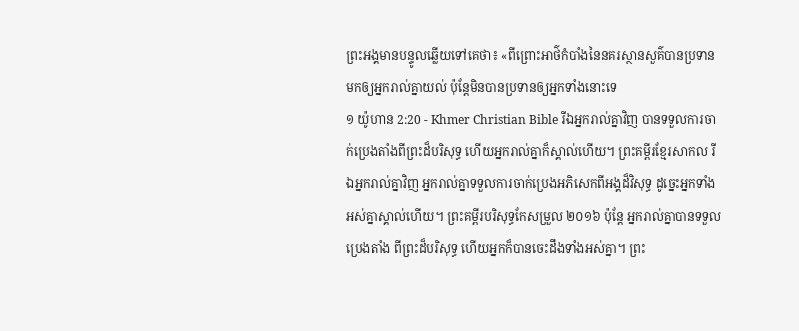ព្រះអង្គមានបន្ទូលឆ្លើយទៅគេថា៖ «ពីព្រោះអាថ៌កំបាំងនៃនគរស្ថានសួគ៌បានប្រទានមកឲ្យអ្នករាល់គ្នាយល់ ប៉ុន្ដែមិនបានប្រទានឲ្យអ្នកទាំងនោះទេ
១ យ៉ូហាន 2:20 - Khmer Christian Bible រីឯអ្នករាល់គ្នាវិញ បានទទួលការចាក់ប្រេងតាំងពីព្រះដ៏បរិសុទ្ធ ហើយអ្នករាល់គ្នាក៏ស្គាល់ហើយ។ ព្រះគម្ពីរខ្មែរសាកល រីឯអ្នករាល់គ្នាវិញ អ្នករាល់គ្នាទទួលការចាក់ប្រេងអភិសេកពីអង្គដ៏វិសុទ្ធ ដូច្នេះអ្នកទាំងអស់គ្នាស្គាល់ហើយ។ ព្រះគម្ពីរបរិសុទ្ធកែសម្រួល ២០១៦ ប៉ុន្ដែ អ្នករាល់គ្នាបានទទួលប្រេងតាំង ពីព្រះដ៏បរិសុទ្ធ ហើយអ្នកក៏បានចេះដឹងទាំងអស់គ្នា។ ព្រះ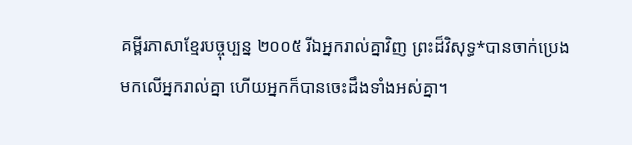គម្ពីរភាសាខ្មែរបច្ចុប្បន្ន ២០០៥ រីឯអ្នករាល់គ្នាវិញ ព្រះដ៏វិសុទ្ធ*បានចាក់ប្រេង មកលើអ្នករាល់គ្នា ហើយអ្នកក៏បានចេះដឹងទាំងអស់គ្នា។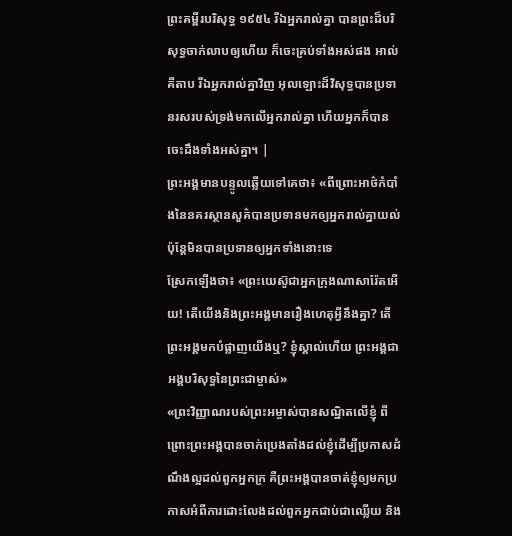ព្រះគម្ពីរបរិសុទ្ធ ១៩៥៤ រីឯអ្នករាល់គ្នា បានព្រះដ៏បរិសុទ្ធចាក់លាបឲ្យហើយ ក៏ចេះគ្រប់ទាំងអស់ផង អាល់គីតាប រីឯអ្នករាល់គ្នាវិញ អុលឡោះដ៏វិសុទ្ធបានប្រទានរសរបស់ទ្រង់មកលើអ្នករាល់គ្នា ហើយអ្នកក៏បានចេះដឹងទាំងអស់គ្នា។ |
ព្រះអង្គមានបន្ទូលឆ្លើយទៅគេថា៖ «ពីព្រោះអាថ៌កំបាំងនៃនគរស្ថានសួគ៌បានប្រទានមកឲ្យអ្នករាល់គ្នាយល់ ប៉ុន្ដែមិនបានប្រទានឲ្យអ្នកទាំងនោះទេ
ស្រែកឡើងថា៖ «ព្រះយេស៊ូជាអ្នកក្រុងណាសារ៉ែតអើយ! តើយើងនិងព្រះអង្គមានរឿងហេតុអ្វីនឹងគ្នា? តើព្រះអង្គមកបំផ្លាញយើងឬ? ខ្ញុំស្គាល់ហើយ ព្រះអង្គជាអង្គបរិសុទ្ធនៃព្រះជាម្ចាស់»
«ព្រះវិញ្ញាណរបស់ព្រះអម្ចាស់បានសណ្ឋិតលើខ្ញុំ ពីព្រោះព្រះអង្គបានចាក់ប្រេងតាំងដល់ខ្ញុំដើម្បីប្រកាសដំណឹងល្អដល់ពួកអ្នកក្រ គឺព្រះអង្គបានចាត់ខ្ញុំឲ្យមកប្រកាសអំពីការដោះលែងដល់ពួកអ្នកជាប់ជាឈ្លើយ និង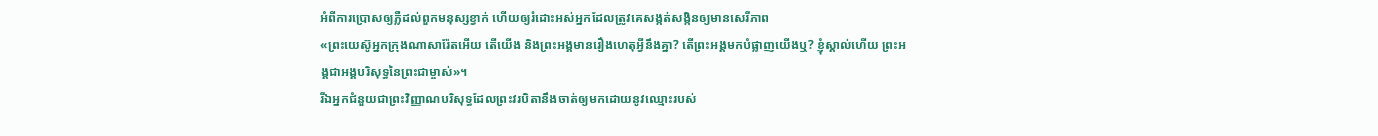អំពីការប្រោសឲ្យភ្លឺដល់ពួកមនុស្សខ្វាក់ ហើយឲ្យរំដោះអស់អ្នកដែលត្រូវគេសង្កត់សង្កិនឲ្យមានសេរីភាព
«ព្រះយេស៊ូអ្នកក្រុងណាសារ៉ែតអើយ តើយើង និងព្រះអង្គមានរឿងហេតុអ្វីនឹងគ្នា? តើព្រះអង្គមកបំផ្លាញយើងឬ? ខ្ញុំស្គាល់ហើយ ព្រះអង្គជាអង្គបរិសុទ្ធនៃព្រះជាម្ចាស់»។
រីឯអ្នកជំនួយជាព្រះវិញ្ញាណបរិសុទ្ធដែលព្រះវរបិតានឹងចាត់ឲ្យមកដោយនូវឈ្មោះរបស់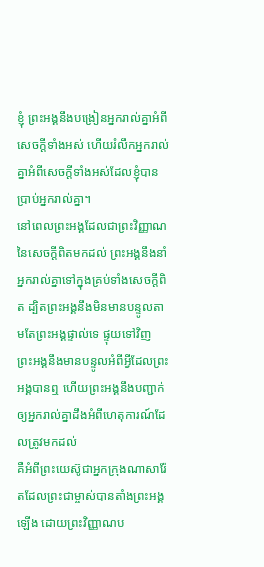ខ្ញុំ ព្រះអង្គនឹងបង្រៀនអ្នករាល់គ្នាអំពីសេចក្ដីទាំងអស់ ហើយរំលឹកអ្នករាល់គ្នាអំពីសេចក្ដីទាំងអស់ដែលខ្ញុំបានប្រាប់អ្នករាល់គ្នា។
នៅពេលព្រះអង្គដែលជាព្រះវិញ្ញាណនៃសេចក្ដីពិតមកដល់ ព្រះអង្គនឹងនាំអ្នករាល់គ្នាទៅក្នុងគ្រប់ទាំងសេចក្ដីពិត ដ្បិតព្រះអង្គនឹងមិនមានបន្ទូលតាមតែព្រះអង្គផ្ទាល់ទេ ផ្ទុយទៅវិញ ព្រះអង្គនឹងមានបន្ទូលអំពីអ្វីដែលព្រះអង្គបានឮ ហើយព្រះអង្គនឹងបញ្ជាក់ឲ្យអ្នករាល់គ្នាដឹងអំពីហេតុការណ៍ដែលត្រូវមកដល់
គឺអំពីព្រះយេស៊ូជាអ្នកក្រុងណាសារ៉ែតដែលព្រះជាម្ចាស់បានតាំងព្រះអង្គឡើង ដោយព្រះវិញ្ញាណប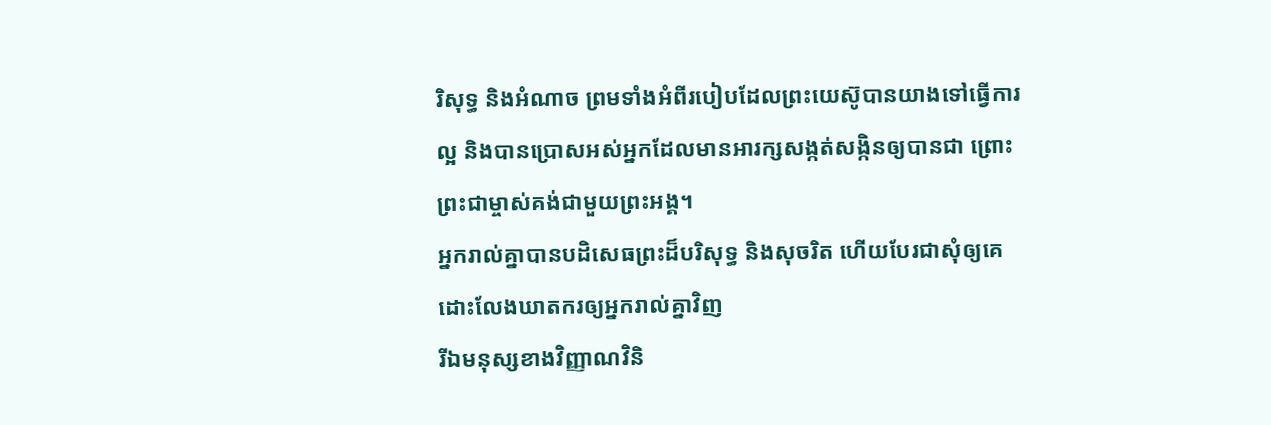រិសុទ្ធ និងអំណាច ព្រមទាំងអំពីរបៀបដែលព្រះយេស៊ូបានយាងទៅធ្វើការល្អ និងបានប្រោសអស់អ្នកដែលមានអារក្សសង្កត់សង្កិនឲ្យបានជា ព្រោះព្រះជាម្ចាស់គង់ជាមួយព្រះអង្គ។
អ្នករាល់គ្នាបានបដិសេធព្រះដ៏បរិសុទ្ធ និងសុចរិត ហើយបែរជាសុំឲ្យគេដោះលែងឃាតករឲ្យអ្នករាល់គ្នាវិញ
រីឯមនុស្សខាងវិញ្ញាណវិនិ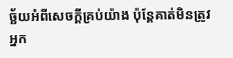ច្ឆ័យអំពីសេចក្ដីគ្រប់យ៉ាង ប៉ុន្ដែគាត់មិនត្រូវអ្នក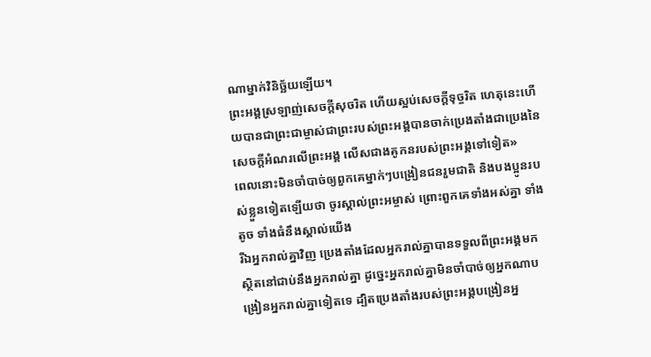ណាម្នាក់វិនិច្ឆ័យឡើយ។
ព្រះអង្គស្រឡាញ់សេចក្ដីសុចរិត ហើយស្អប់សេចក្ដីទុច្ចរិត ហេតុនេះហើយបានជាព្រះជាម្ចាស់ជាព្រះរបស់ព្រះអង្គបានចាក់ប្រេងតាំងជាប្រេងនៃសេចក្ដីអំណរលើព្រះអង្គ លើសជាងគូកនរបស់ព្រះអង្គទៅទៀត»
ពេលនោះមិនចាំបាច់ឲ្យពួកគេម្នាក់ៗបង្រៀនជនរួមជាតិ និងបងប្អូនរបស់ខ្លួនទៀតឡើយថា ចូរស្គាល់ព្រះអម្ចាស់ ព្រោះពួកគេទាំងអស់គ្នា ទាំងតូច ទាំងធំនឹងស្គាល់យើង
រីឯអ្នករាល់គ្នាវិញ ប្រេងតាំងដែលអ្នករាល់គ្នាបានទទួលពីព្រះអង្គមក ស្ថិតនៅជាប់នឹងអ្នករាល់គ្នា ដូច្នេះអ្នករាល់គ្នាមិនចាំបាច់ឲ្យអ្នកណាបង្រៀនអ្នករាល់គ្នាទៀតទេ ដ្បិតប្រេងតាំងរបស់ព្រះអង្គបង្រៀនអ្ន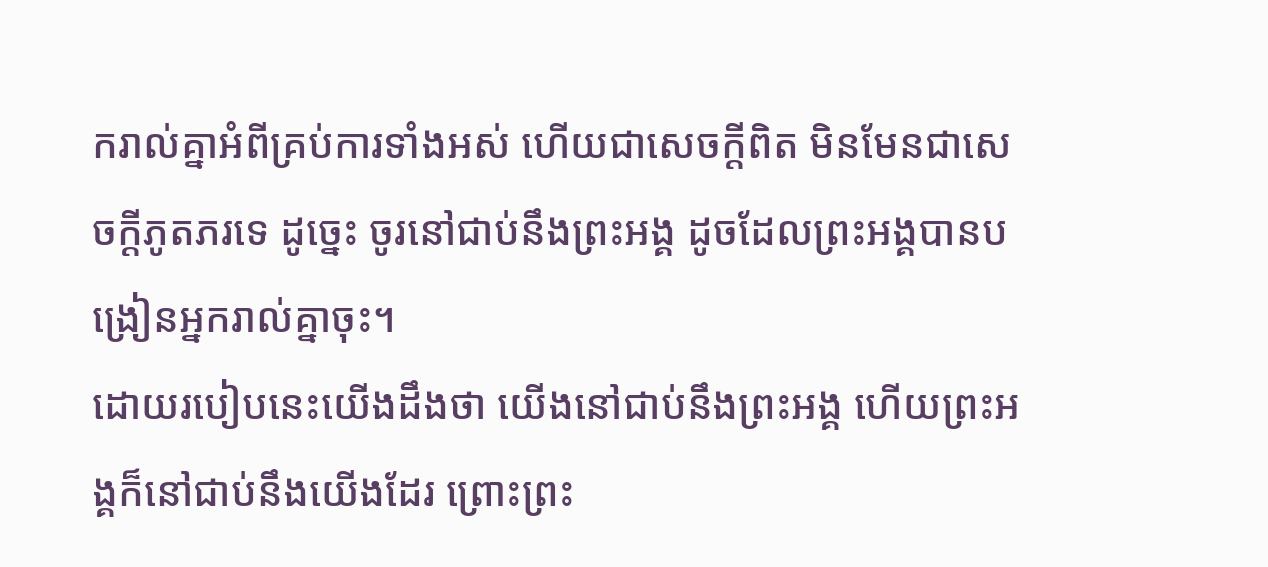ករាល់គ្នាអំពីគ្រប់ការទាំងអស់ ហើយជាសេចក្ដីពិត មិនមែនជាសេចក្ដីភូតភរទេ ដូច្នេះ ចូរនៅជាប់នឹងព្រះអង្គ ដូចដែលព្រះអង្គបានបង្រៀនអ្នករាល់គ្នាចុះ។
ដោយរបៀបនេះយើងដឹងថា យើងនៅជាប់នឹងព្រះអង្គ ហើយព្រះអង្គក៏នៅជាប់នឹងយើងដែរ ព្រោះព្រះ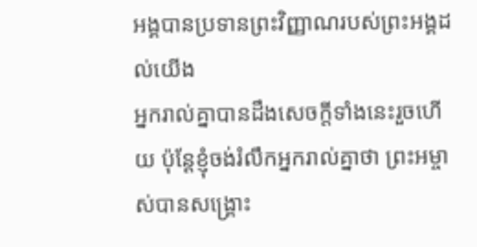អង្គបានប្រទានព្រះវិញ្ញាណរបស់ព្រះអង្គដល់យើង
អ្នករាល់គ្នាបានដឹងសេចក្ដីទាំងនេះរួចហើយ ប៉ុន្ដែខ្ញុំចង់រំលឹកអ្នករាល់គ្នាថា ព្រះអម្ចាស់បានសង្គ្រោះ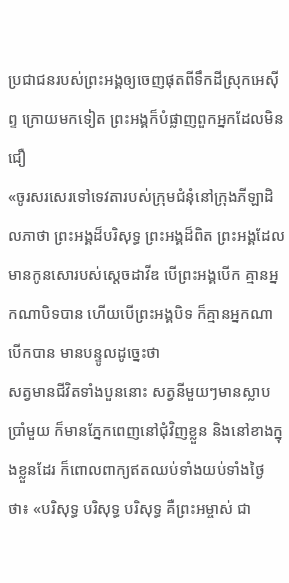ប្រជាជនរបស់ព្រះអង្គឲ្យចេញផុតពីទឹកដីស្រុកអេស៊ីព្ទ ក្រោយមកទៀត ព្រះអង្គក៏បំផ្លាញពួកអ្នកដែលមិនជឿ
«ចូរសរសេរទៅទេវតារបស់ក្រុមជំនុំនៅក្រុងភីឡាដិលភាថា ព្រះអង្គដ៏បរិសុទ្ធ ព្រះអង្គដ៏ពិត ព្រះអង្គដែលមានកូនសោរបស់ស្ដេចដាវីឌ បើព្រះអង្គបើក គ្មានអ្នកណាបិទបាន ហើយបើព្រះអង្គបិទ ក៏គ្មានអ្នកណាបើកបាន មានបន្ទូលដូច្នេះថា
សត្វមានជីវិតទាំងបួននោះ សត្វនីមួយៗមានស្លាបប្រាំមួយ ក៏មានភ្នែកពេញនៅជុំវិញខ្លួន និងនៅខាងក្នុងខ្លួនដែរ ក៏ពោលពាក្យឥតឈប់ទាំងយប់ទាំងថ្ងៃថា៖ «បរិសុទ្ធ បរិសុទ្ធ បរិសុទ្ធ គឺព្រះអម្ចាស់ ជា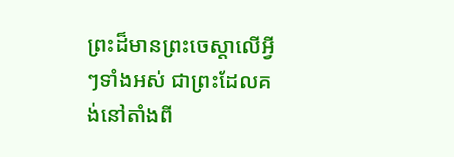ព្រះដ៏មានព្រះចេស្ដាលើអ្វីៗទាំងអស់ ជាព្រះដែលគង់នៅតាំងពី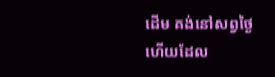ដើម គង់នៅសព្វថ្ងៃ ហើយដែល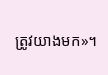ត្រូវយាងមក»។